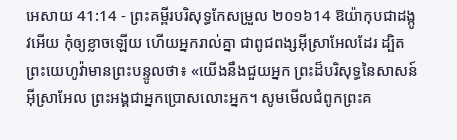អេសាយ 41:14 - ព្រះគម្ពីរបរិសុទ្ធកែសម្រួល ២០១៦14 ឱយ៉ាកុបជាដង្កូវអើយ កុំឲ្យខ្លាចឡើយ ហើយអ្នករាល់គ្នា ជាពូជពង្សអ៊ីស្រាអែលដែរ ដ្បិតព្រះយេហូវ៉ាមានព្រះបន្ទូលថា៖ «យើងនឹងជួយអ្នក ព្រះដ៏បរិសុទ្ធនៃសាសន៍អ៊ីស្រាអែល ព្រះអង្គជាអ្នកប្រោសលោះអ្នក។ សូមមើលជំពូកព្រះគ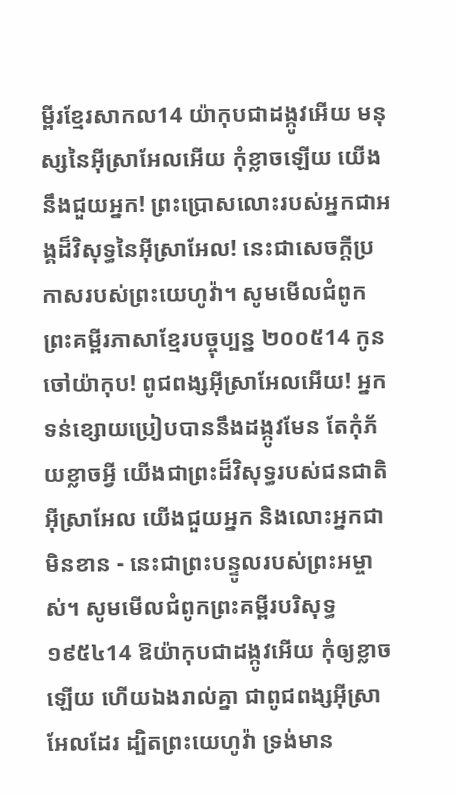ម្ពីរខ្មែរសាកល14 យ៉ាកុបជាដង្កូវអើយ មនុស្សនៃអ៊ីស្រាអែលអើយ កុំខ្លាចឡើយ យើងនឹងជួយអ្នក! ព្រះប្រោសលោះរបស់អ្នកជាអង្គដ៏វិសុទ្ធនៃអ៊ីស្រាអែល! នេះជាសេចក្ដីប្រកាសរបស់ព្រះយេហូវ៉ា។ សូមមើលជំពូកព្រះគម្ពីរភាសាខ្មែរបច្ចុប្បន្ន ២០០៥14 កូនចៅយ៉ាកុប! ពូជពង្សអ៊ីស្រាអែលអើយ! អ្នកទន់ខ្សោយប្រៀបបាននឹងដង្កូវមែន តែកុំភ័យខ្លាចអ្វី យើងជាព្រះដ៏វិសុទ្ធរបស់ជនជាតិអ៊ីស្រាអែល យើងជួយអ្នក និងលោះអ្នកជាមិនខាន - នេះជាព្រះបន្ទូលរបស់ព្រះអម្ចាស់។ សូមមើលជំពូកព្រះគម្ពីរបរិសុទ្ធ ១៩៥៤14 ឱយ៉ាកុបជាដង្កូវអើយ កុំឲ្យខ្លាចឡើយ ហើយឯងរាល់គ្នា ជាពូជពង្សអ៊ីស្រាអែលដែរ ដ្បិតព្រះយេហូវ៉ា ទ្រង់មាន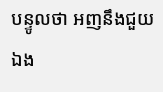បន្ទូលថា អញនឹងជួយឯង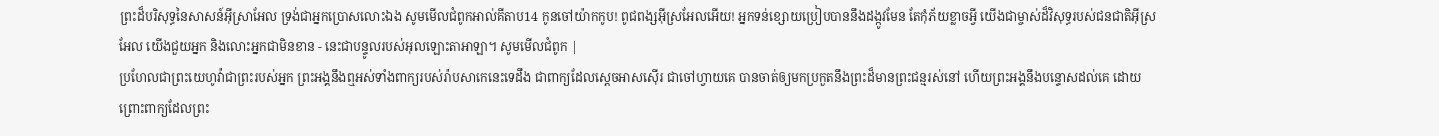ព្រះដ៏បរិសុទ្ធនៃសាសន៍អ៊ីស្រាអែល ទ្រង់ជាអ្នកប្រោសលោះឯង សូមមើលជំពូកអាល់គីតាប14 កូនចៅយ៉ាកកូប! ពូជពង្សអ៊ីស្រអែលអើយ! អ្នកទន់ខ្សោយប្រៀបបាននឹងដង្កូវមែន តែកុំភ័យខ្លាចអ្វី យើងជាម្ចាស់ដ៏វិសុទ្ធរបស់ជនជាតិអ៊ីស្រអែល យើងជួយអ្នក និងលោះអ្នកជាមិនខាន - នេះជាបន្ទូលរបស់អុលឡោះតាអាឡា។ សូមមើលជំពូក |
ប្រហែលជាព្រះយេហូវ៉ាជាព្រះរបស់អ្នក ព្រះអង្គនឹងឮអស់ទាំងពាក្យរបស់រ៉ាបសាកេនេះទេដឹង ជាពាក្យដែលស្តេចអាសស៊ើរ ជាចៅហ្វាយគេ បានចាត់ឲ្យមកប្រកួតនឹងព្រះដ៏មានព្រះជន្មរស់នៅ ហើយព្រះអង្គនឹងបន្ទោសដល់គេ ដោយព្រោះពាក្យដែលព្រះ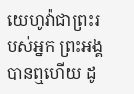យេហូវ៉ាជាព្រះរបស់អ្នក ព្រះអង្គបានឮហើយ ដូ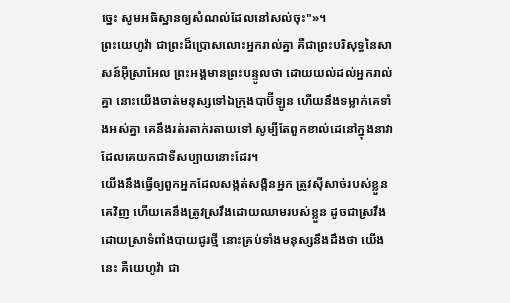ច្នេះ សូមអធិស្ឋានឲ្យសំណល់ដែលនៅសល់ចុះ"»។
ព្រះយេហូវ៉ា ជាព្រះដ៏ប្រោសលោះអ្នករាល់គ្នា គឺជាព្រះបរិសុទ្ធនៃសាសន៍អ៊ីស្រាអែល ព្រះអង្គមានព្រះបន្ទូលថា ដោយយល់ដល់អ្នករាល់គ្នា នោះយើងចាត់មនុស្សទៅឯក្រុងបាប៊ីឡូន ហើយនឹងទម្លាក់គេទាំងអស់គ្នា គេនឹងរត់រតាក់រតាយទៅ សូម្បីតែពួកខាល់ដេនៅក្នុងនាវា ដែលគេយកជាទីសប្បាយនោះដែរ។
យើងនឹងធ្វើឲ្យពួកអ្នកដែលសង្កត់សង្កិនអ្នក ត្រូវស៊ីសាច់របស់ខ្លួនគេវិញ ហើយគេនឹងត្រូវស្រវឹងដោយឈាមរបស់ខ្លួន ដូចជាស្រវឹងដោយស្រាទំពាំងបាយជូរថ្មី នោះគ្រប់ទាំងមនុស្សនឹងដឹងថា យើងនេះ គឺយេហូវ៉ា ជា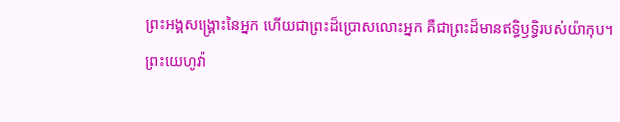ព្រះអង្គសង្គ្រោះនៃអ្នក ហើយជាព្រះដ៏ប្រោសលោះអ្នក គឺជាព្រះដ៏មានឥទ្ធិឫទ្ធិរបស់យ៉ាកុប។
ព្រះយេហូវ៉ា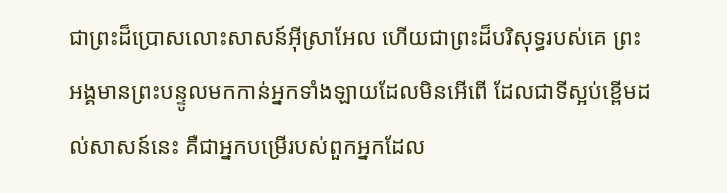ជាព្រះដ៏ប្រោសលោះសាសន៍អ៊ីស្រាអែល ហើយជាព្រះដ៏បរិសុទ្ធរបស់គេ ព្រះអង្គមានព្រះបន្ទូលមកកាន់អ្នកទាំងឡាយដែលមិនអើពើ ដែលជាទីស្អប់ខ្ពើមដល់សាសន៍នេះ គឺជាអ្នកបម្រើរបស់ពួកអ្នកដែល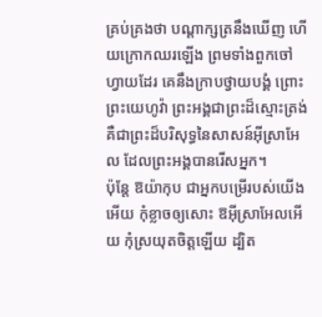គ្រប់គ្រងថា បណ្ដាក្សត្រនឹងឃើញ ហើយក្រោកឈរឡើង ព្រមទាំងពួកចៅហ្វាយដែរ គេនឹងក្រាបថ្វាយបង្គំ ព្រោះព្រះយេហូវ៉ា ព្រះអង្គជាព្រះដ៏ស្មោះត្រង់ គឺជាព្រះដ៏បរិសុទ្ធនៃសាសន៍អ៊ីស្រាអែល ដែលព្រះអង្គបានរើសអ្នក។
ប៉ុន្តែ ឱយ៉ាកុប ជាអ្នកបម្រើរបស់យើងអើយ កុំខ្លាចឲ្យសោះ ឱអ៊ីស្រាអែលអើយ កុំស្រយុតចិត្តឡើយ ដ្បិត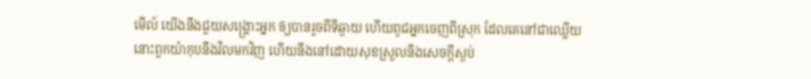មើល៍ យើងនឹងជួយសង្គ្រោះអ្នក ឲ្យបានរួចពីទីឆ្ងាយ ហើយពូជអ្នកចេញពីស្រុក ដែលគេនៅជាឈ្លើយ នោះពួកយ៉ាកុបនឹងវិលមកវិញ ហើយនឹងនៅដោយសុខស្រួលនឹងសេចក្ដីស្ងប់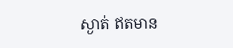ស្ងាត់ ឥតមាន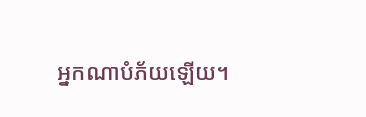អ្នកណាបំភ័យឡើយ។